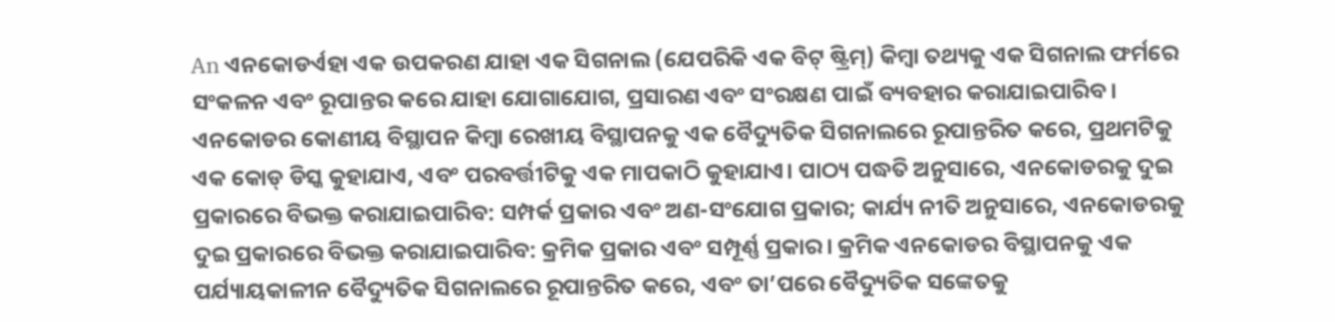An ଏନକୋଡର୍ଏହା ଏକ ଉପକରଣ ଯାହା ଏକ ସିଗନାଲ (ଯେପରିକି ଏକ ବିଟ୍ ଷ୍ଟ୍ରିମ୍) କିମ୍ବା ତଥ୍ୟକୁ ଏକ ସିଗନାଲ ଫର୍ମରେ ସଂକଳନ ଏବଂ ରୂପାନ୍ତର କରେ ଯାହା ଯୋଗାଯୋଗ, ପ୍ରସାରଣ ଏବଂ ସଂରକ୍ଷଣ ପାଇଁ ବ୍ୟବହାର କରାଯାଇପାରିବ। ଏନକୋଡର କୋଣୀୟ ବିସ୍ଥାପନ କିମ୍ବା ରେଖୀୟ ବିସ୍ଥାପନକୁ ଏକ ବୈଦ୍ୟୁତିକ ସିଗନାଲରେ ରୂପାନ୍ତରିତ କରେ, ପ୍ରଥମଟିକୁ ଏକ କୋଡ୍ ଡିସ୍କ କୁହାଯାଏ, ଏବଂ ପରବର୍ତ୍ତୀଟିକୁ ଏକ ମାପକାଠି କୁହାଯାଏ। ପାଠ୍ୟ ପଦ୍ଧତି ଅନୁସାରେ, ଏନକୋଡରକୁ ଦୁଇ ପ୍ରକାରରେ ବିଭକ୍ତ କରାଯାଇପାରିବ: ସମ୍ପର୍କ ପ୍ରକାର ଏବଂ ଅଣ-ସଂଯୋଗ ପ୍ରକାର; କାର୍ଯ୍ୟ ନୀତି ଅନୁସାରେ, ଏନକୋଡରକୁ ଦୁଇ ପ୍ରକାରରେ ବିଭକ୍ତ କରାଯାଇପାରିବ: କ୍ରମିକ ପ୍ରକାର ଏବଂ ସମ୍ପୂର୍ଣ୍ଣ ପ୍ରକାର। କ୍ରମିକ ଏନକୋଡର ବିସ୍ଥାପନକୁ ଏକ ପର୍ଯ୍ୟାୟକାଳୀନ ବୈଦ୍ୟୁତିକ ସିଗନାଲରେ ରୂପାନ୍ତରିତ କରେ, ଏବଂ ତା’ପରେ ବୈଦ୍ୟୁତିକ ସଙ୍କେତକୁ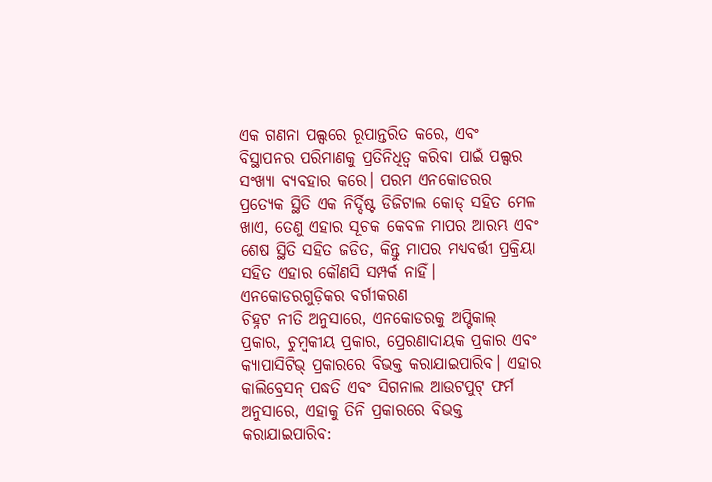ଏକ ଗଣନା ପଲ୍ସରେ ରୂପାନ୍ତରିତ କରେ, ଏବଂ ବିସ୍ଥାପନର ପରିମାଣକୁ ପ୍ରତିନିଧିତ୍ୱ କରିବା ପାଇଁ ପଲ୍ସର ସଂଖ୍ୟା ବ୍ୟବହାର କରେ। ପରମ ଏନକୋଡରର ପ୍ରତ୍ୟେକ ସ୍ଥିତି ଏକ ନିର୍ଦ୍ଦିଷ୍ଟ ଡିଜିଟାଲ କୋଡ୍ ସହିତ ମେଳ ଖାଏ, ତେଣୁ ଏହାର ସୂଚକ କେବଳ ମାପର ଆରମ୍ଭ ଏବଂ ଶେଷ ସ୍ଥିତି ସହିତ ଜଡିତ, କିନ୍ତୁ ମାପର ମଧ୍ୟବର୍ତ୍ତୀ ପ୍ରକ୍ରିୟା ସହିତ ଏହାର କୌଣସି ସମ୍ପର୍କ ନାହିଁ।
ଏନକୋଡରଗୁଡ଼ିକର ବର୍ଗୀକରଣ
ଚିହ୍ନଟ ନୀତି ଅନୁସାରେ, ଏନକୋଡରକୁ ଅପ୍ଟିକାଲ୍ ପ୍ରକାର, ଚୁମ୍ବକୀୟ ପ୍ରକାର, ପ୍ରେରଣାଦାୟକ ପ୍ରକାର ଏବଂ କ୍ୟାପାସିଟିଭ୍ ପ୍ରକାରରେ ବିଭକ୍ତ କରାଯାଇପାରିବ। ଏହାର କାଲିବ୍ରେସନ୍ ପଦ୍ଧତି ଏବଂ ସିଗନାଲ ଆଉଟପୁଟ୍ ଫର୍ମ ଅନୁସାରେ, ଏହାକୁ ତିନି ପ୍ରକାରରେ ବିଭକ୍ତ କରାଯାଇପାରିବ: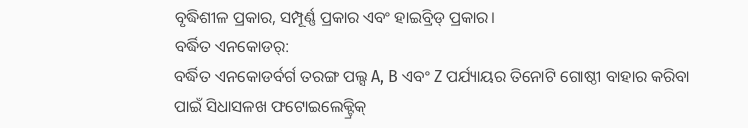ବୃଦ୍ଧିଶୀଳ ପ୍ରକାର, ସମ୍ପୂର୍ଣ୍ଣ ପ୍ରକାର ଏବଂ ହାଇବ୍ରିଡ୍ ପ୍ରକାର।
ବର୍ଦ୍ଧିତ ଏନକୋଡର୍:
ବର୍ଦ୍ଧିତ ଏନକୋଡର୍ବର୍ଗ ତରଙ୍ଗ ପଲ୍ସ A, B ଏବଂ Z ପର୍ଯ୍ୟାୟର ତିନୋଟି ଗୋଷ୍ଠୀ ବାହାର କରିବା ପାଇଁ ସିଧାସଳଖ ଫଟୋଇଲେକ୍ଟ୍ରିକ୍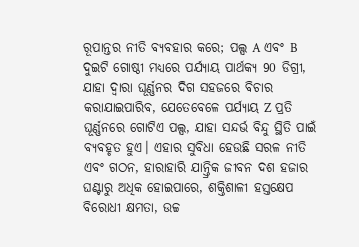ରୂପାନ୍ତର ନୀତି ବ୍ୟବହାର କରେ; ପଲ୍ସ A ଏବଂ B ଦୁଇଟି ଗୋଷ୍ଠୀ ମଧ୍ୟରେ ପର୍ଯ୍ୟାୟ ପାର୍ଥକ୍ୟ 90 ଡିଗ୍ରୀ, ଯାହା ଦ୍ୱାରା ଘୂର୍ଣ୍ଣନର ଦିଗ ସହଜରେ ବିଚାର କରାଯାଇପାରିବ, ଯେତେବେଳେ ପର୍ଯ୍ୟାୟ Z ପ୍ରତି ଘୂର୍ଣ୍ଣନରେ ଗୋଟିଏ ପଲ୍ସ, ଯାହା ସନ୍ଦର୍ଭ ବିନ୍ଦୁ ସ୍ଥିତି ପାଇଁ ବ୍ୟବହୃତ ହୁଏ। ଏହାର ସୁବିଧା ହେଉଛି ସରଳ ନୀତି ଏବଂ ଗଠନ, ହାରାହାରି ଯାନ୍ତ୍ରିକ ଜୀବନ ଦଶ ହଜାର ଘଣ୍ଟାରୁ ଅଧିକ ହୋଇପାରେ, ଶକ୍ତିଶାଳୀ ହସ୍ତକ୍ଷେପ ବିରୋଧୀ କ୍ଷମତା, ଉଚ୍ଚ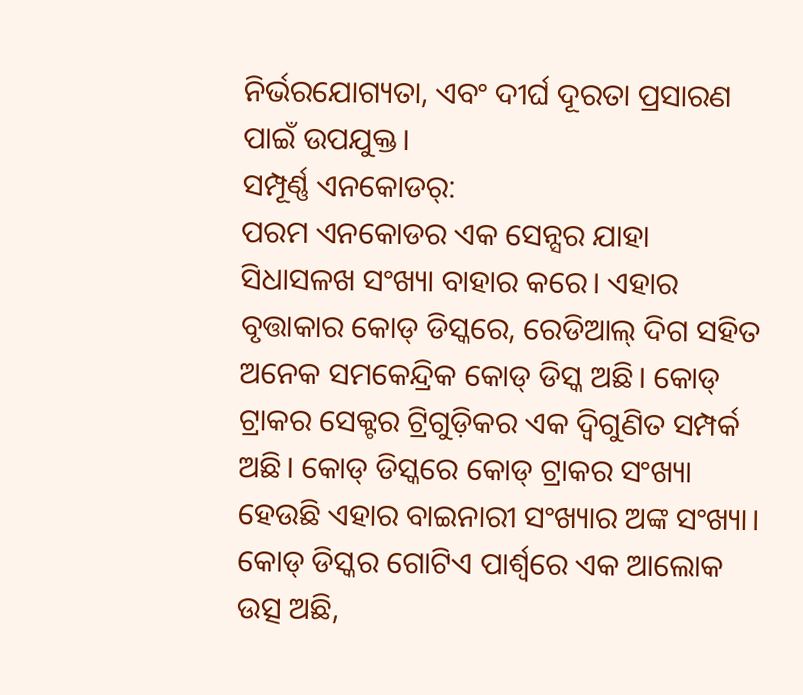ନିର୍ଭରଯୋଗ୍ୟତା, ଏବଂ ଦୀର୍ଘ ଦୂରତା ପ୍ରସାରଣ ପାଇଁ ଉପଯୁକ୍ତ।
ସମ୍ପୂର୍ଣ୍ଣ ଏନକୋଡର୍:
ପରମ ଏନକୋଡର ଏକ ସେନ୍ସର ଯାହା ସିଧାସଳଖ ସଂଖ୍ୟା ବାହାର କରେ। ଏହାର ବୃତ୍ତାକାର କୋଡ୍ ଡିସ୍କରେ, ରେଡିଆଲ୍ ଦିଗ ସହିତ ଅନେକ ସମକେନ୍ଦ୍ରିକ କୋଡ୍ ଡିସ୍କ ଅଛି। କୋଡ୍ ଟ୍ରାକର ସେକ୍ଟର ଟ୍ରିଗୁଡ଼ିକର ଏକ ଦ୍ୱିଗୁଣିତ ସମ୍ପର୍କ ଅଛି। କୋଡ୍ ଡିସ୍କରେ କୋଡ୍ ଟ୍ରାକର ସଂଖ୍ୟା ହେଉଛି ଏହାର ବାଇନାରୀ ସଂଖ୍ୟାର ଅଙ୍କ ସଂଖ୍ୟା। କୋଡ୍ ଡିସ୍କର ଗୋଟିଏ ପାର୍ଶ୍ୱରେ ଏକ ଆଲୋକ ଉତ୍ସ ଅଛି,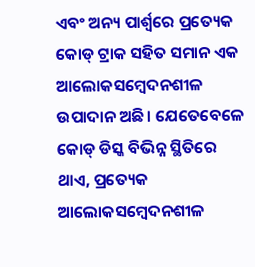ଏବଂ ଅନ୍ୟ ପାର୍ଶ୍ୱରେ ପ୍ରତ୍ୟେକ କୋଡ୍ ଟ୍ରାକ ସହିତ ସମାନ ଏକ ଆଲୋକସମ୍ବେଦନଶୀଳ ଉପାଦାନ ଅଛି। ଯେତେବେଳେ କୋଡ୍ ଡିସ୍କ ବିଭିନ୍ନ ସ୍ଥିତିରେ ଥାଏ, ପ୍ରତ୍ୟେକ ଆଲୋକସମ୍ବେଦନଶୀଳ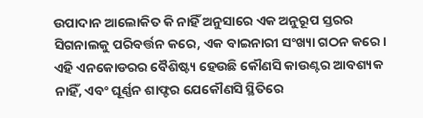ଉପାଦାନ ଆଲୋକିତ କି ନାହିଁ ଅନୁସାରେ ଏକ ଅନୁରୂପ ସ୍ତରର ସିଗନାଲକୁ ପରିବର୍ତ୍ତନ କରେ, ଏକ ବାଇନାରୀ ସଂଖ୍ୟା ଗଠନ କରେ। ଏହି ଏନକୋଡରର ବୈଶିଷ୍ଟ୍ୟ ହେଉଛି କୌଣସି କାଉଣ୍ଟର ଆବଶ୍ୟକ ନାହିଁ, ଏବଂ ଘୂର୍ଣ୍ଣନ ଶାଫ୍ଟର ଯେକୌଣସି ସ୍ଥିତିରେ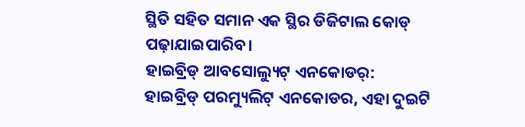ସ୍ଥିତି ସହିତ ସମାନ ଏକ ସ୍ଥିର ଡିଜିଟାଲ କୋଡ୍ ପଢ଼ାଯାଇପାରିବ।
ହାଇବ୍ରିଡ୍ ଆବସୋଲ୍ୟୁଟ୍ ଏନକୋଡର୍:
ହାଇବ୍ରିଡ୍ ପରମ୍ୟୁଲିଟ୍ ଏନକୋଡର, ଏହା ଦୁଇଟି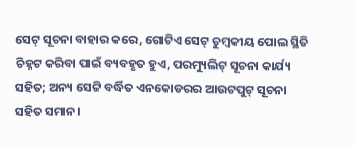ସେଟ୍ ସୂଚନା ବାହାର କରେ, ଗୋଟିଏ ସେଟ୍ ଚୁମ୍ବକୀୟ ପୋଲ ସ୍ଥିତି ଚିହ୍ନଟ କରିବା ପାଇଁ ବ୍ୟବହୃତ ହୁଏ, ପରମ୍ୟୁଲିଟ୍ ସୂଚନା କାର୍ଯ୍ୟ ସହିତ; ଅନ୍ୟ ସେଟ୍ଟି ବର୍ଦ୍ଧିତ ଏନକୋଡରର ଆଉଟପୁଟ୍ ସୂଚନା ସହିତ ସମାନ।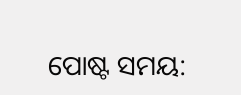ପୋଷ୍ଟ ସମୟ: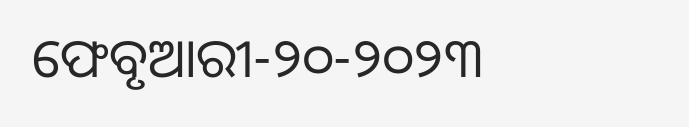ଫେବୃଆରୀ-୨୦-୨୦୨୩